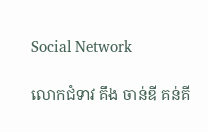Social Network

លោកជំទាវ គឹង ចាន់ឌី គន់គី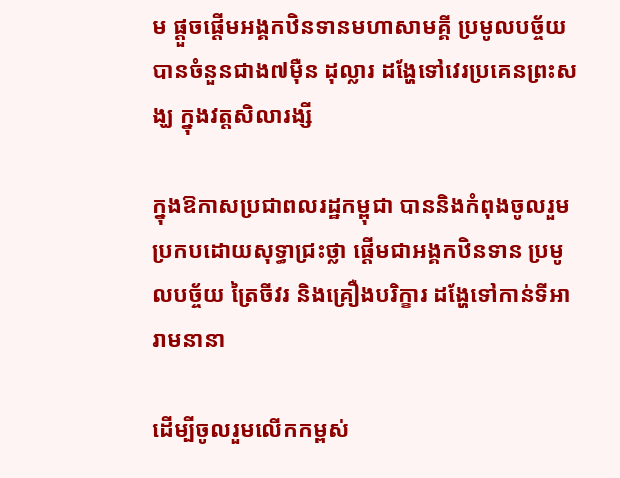ម ផ្តួចផ្តើមអង្គកឋិនទានមហាសាមគ្គី ប្រមូលបច្ច័យបានចំនួនជាង៧ម៉ឺន ដុល្លារ ដង្ហែទៅវេរប្រគេនព្រះសង្ឃ ក្នុងវត្តសិលារង្សី

ក្នុងឱកាសប្រជាពលរដ្ឋកម្ពុជា បាននិងកំពុងចូលរួមប្រកបដោយសុទ្ធាជ្រះថ្លា ផ្ដើមជាអង្គកឋិនទាន ប្រមូលបច្ច័យ ត្រៃចីវរ និងគ្រឿងបរិក្ខារ ដង្ហែទៅកាន់ទីអារាមនានា

ដើម្បីចូលរួមលើកកម្ពស់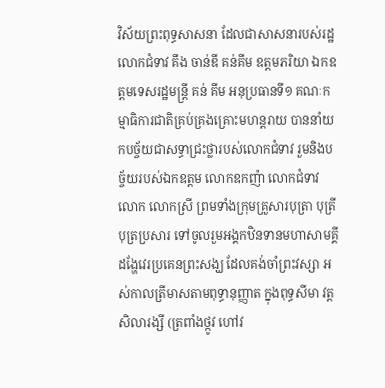វិស័យព្រះពុទ្ធសាសនា ដែលជាសាសនារបស់រដ្ឋ លោកជំទាវ គឹង ចាន់ឌី គន់គីម ឧត្តមភរិយា ឯកឧត្តមទេសរដ្ឋមន្រ្តី គន់ គីម អនុប្រធានទី១ គណៈកម្មាធិការជាតិគ្រប់គ្រងគ្រោះមហន្តរាយ បាននាំយកបច្ច័យជាសទ្ធាជ្រះថ្លារបស់លោកជំទាវ រួមនិងបច្ច័យរបស់ឯកឧត្តម លោកឧកញ៉ា លោកជំទាវ លោក លោកស្រី ព្រមទាំងក្រុមគ្រួសារបុត្រា បុត្រី បុត្រប្រសារ ទៅចូលរួមអង្គកឋិនទានមហាសាមគ្គី ដង្ហែវេរប្រគេនព្រះសង្ឃ ដែលគង់ចាំព្រះវស្សា អស់កាលត្រីមាសតាមពុទ្ធានុញ្ញាត ក្នុងពុទ្ធសីមា វត្ត សិលារង្សី (ត្រពាំងថ្កូវ ហៅវ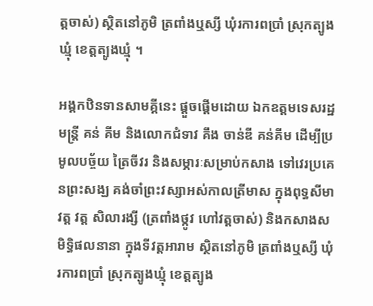ត្តចាស់) ស្ថិតនៅភូមិ ត្រពាំងឬស្សី ឃុំរការពប្រាំ ស្រុកត្បូងឃ្មុំ ខេត្តត្បូងឃ្មុំ ។

អង្គកឋិនទានសាមគ្គីនេះ ផ្តួចផ្តើមដោយ ឯកឧត្តមទេសរដ្ឋមន្ត្រី គន់ គីម និងលោកជំទាវ គឹង ចាន់ឌី គន់គីម ដើម្បីប្រមូលបច្ច័យ ត្រៃចីវរ និងសម្ភារៈសម្រាប់កសាង ទៅវេរប្រគេនព្រះសង្ឃ គង់ចាំព្រះវស្សាអស់កាលត្រីមាស ក្នុងពុទ្ធសីមាវត្ត វត្ត សិលារង្សី (ត្រពាំងថ្កូវ ហៅវត្តចាស់) និងកសាងសមិទ្ធិផលនានា ក្នុងទីវត្តអារាម ស្ថិតនៅភូមិ ត្រពាំងឬស្សី ឃុំរការពប្រាំ ស្រុកត្បូងឃ្មុំ ខេត្តត្បូង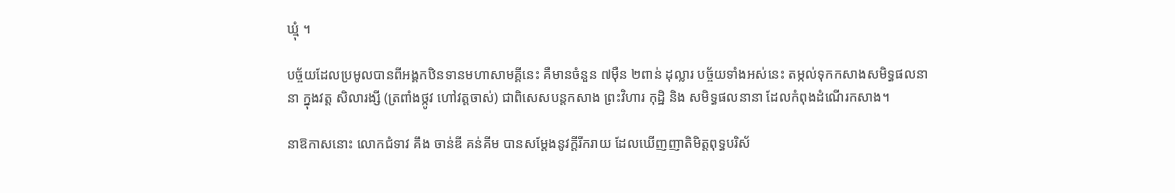ឃ្មុំ ។

បច្ច័យដែលប្រមូលបានពីអង្គកឋិនទានមហាសាមគ្គីនេះ គឺមានចំនួន ៧ម៉ឺន ២ពាន់ ដុល្លារ បច្ច័យទាំងអស់នេះ តម្កល់ទុកកសាងសមិទ្ធផលនានា ក្នុងវត្ត សិលារង្សី (ត្រពាំងថ្កូវ ហៅវត្តចាស់) ជាពិសេសបន្តកសាង ព្រះវិហារ កុដ្ឋិ និង សមិទ្ធផលនានា ដែលកំពុងដំណើរកសាង។

នាឱកាសនោះ លោកជំទាវ គឹង ចាន់ឌី គន់គីម បានសម្តែងនូវក្តីរីករាយ ដែលឃើញញាតិមិត្តពុទ្ធបរិស័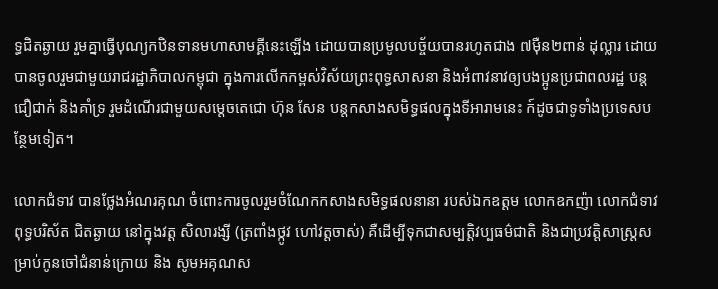ទ្ធជិតឆ្ងាយ រួមគ្នាធ្វើបុណ្យកឋិនទានមហាសាមគ្គីនេះឡើង ដោយបានប្រមូលបច្ច័យបានរហូតជាង ៧ម៉ឺន២ពាន់ ដុល្លារ ដោយបានចូលរួមជាមួយរាជរដ្ឋាភិបាលកម្ពុជា ក្នុងការលើកកម្ពស់វិស័យព្រះពុទ្ធសាសនា និងអំពាវនាវឲ្យបងប្អូនប្រជាពលរដ្ឋ បន្តជឿជាក់ និងគាំទ្រ រួមដំណើរជាមួយសម្តេចតេជោ ហ៊ុន សែន បន្តកសាងសមិទ្ធផលក្នុងទីអារាមនេះ ក៍ដូចជាទូទាំងប្រទេសបន្ថែមទៀត។

លោកជំទាវ បានថ្លែងអំណរគុណ ចំពោះការចូលរួមចំណែកកសាងសមិទ្ធផលនានា របស់ឯកឧត្តម លោកឧកញ៉ា លោកជំទាវ ពុទ្ធបរិស័ត ជិតឆ្ងាយ នៅក្នុងវត្ត សិលារង្សី (ត្រពាំងថ្កូវ ហៅវត្តចាស់) គឺដើម្បីទុកជាសម្បត្ដិវប្បធម៌ជាតិ និងជាប្រវត្ដិសាស្ដ្រសម្រាប់កូនចៅជំនាន់ក្រោយ និង សូមអគុណស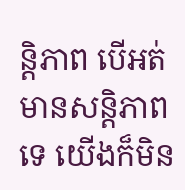ន្ដិភាព បើអត់មានសន្ដិភាពទេ យើងក៏មិន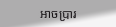អាចប្រារ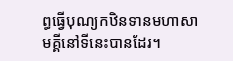ព្ធធ្វើបុណ្យកឋិនទានមហាសាមគ្គីនៅទីនេះបានដែរ។